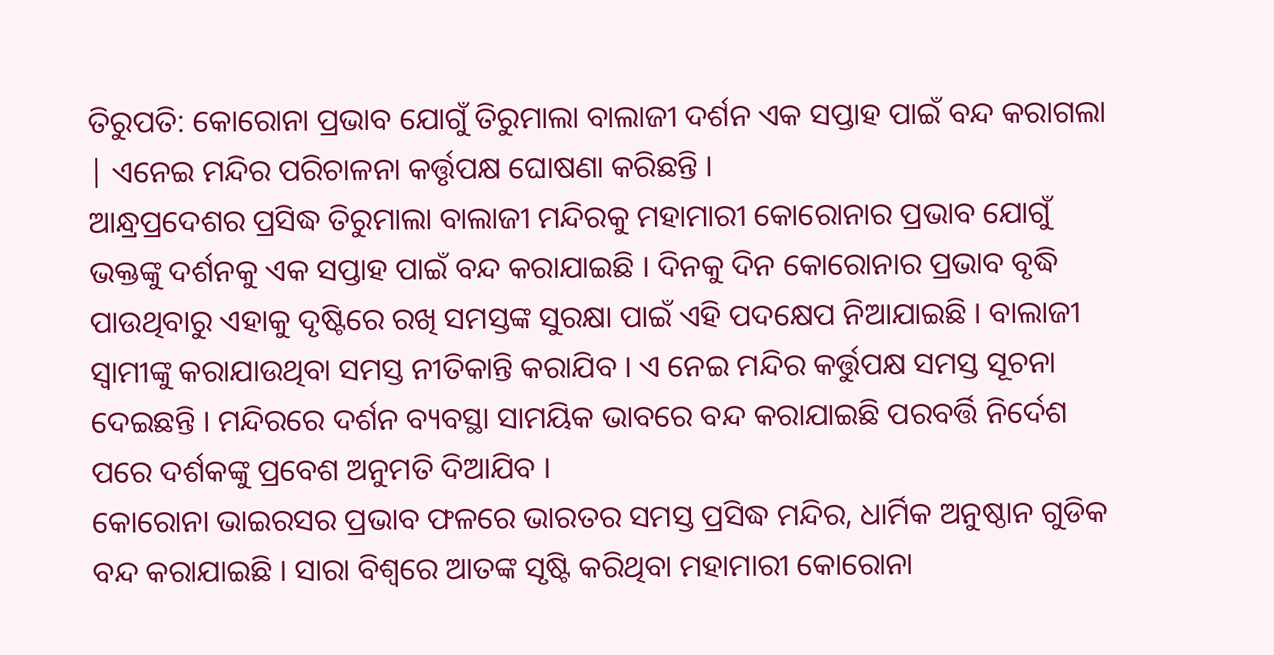ତିରୁପତି: କୋରୋନା ପ୍ରଭାବ ଯୋଗୁଁ ତିରୁମାଲା ବାଲାଜୀ ଦର୍ଶନ ଏକ ସପ୍ତାହ ପାଇଁ ବନ୍ଦ କରାଗଲା | ଏନେଇ ମନ୍ଦିର ପରିଚାଳନା କର୍ତ୍ତୃପକ୍ଷ ଘୋଷଣା କରିଛନ୍ତି ।
ଆନ୍ଧ୍ରପ୍ରଦେଶର ପ୍ରସିଦ୍ଧ ତିରୁମାଲା ବାଲାଜୀ ମନ୍ଦିରକୁ ମହାମାରୀ କୋରୋନାର ପ୍ରଭାବ ଯୋଗୁଁ ଭକ୍ତଙ୍କୁ ଦର୍ଶନକୁ ଏକ ସପ୍ତାହ ପାଇଁ ବନ୍ଦ କରାଯାଇଛି । ଦିନକୁ ଦିନ କୋରୋନାର ପ୍ରଭାବ ବୃଦ୍ଧି ପାଉଥିବାରୁ ଏହାକୁ ଦୃଷ୍ଟିରେ ରଖି ସମସ୍ତଙ୍କ ସୁରକ୍ଷା ପାଇଁ ଏହି ପଦକ୍ଷେପ ନିଆଯାଇଛି । ବାଲାଜୀ ସ୍ବାମୀଙ୍କୁ କରାଯାଉଥିବା ସମସ୍ତ ନୀତିକାନ୍ତି କରାଯିବ । ଏ ନେଇ ମନ୍ଦିର କର୍ତ୍ତୁପକ୍ଷ ସମସ୍ତ ସୂଚନା ଦେଇଛନ୍ତି । ମନ୍ଦିରରେ ଦର୍ଶନ ବ୍ୟବସ୍ଥା ସାମୟିକ ଭାବରେ ବନ୍ଦ କରାଯାଇଛି ପରବର୍ତ୍ତି ନିର୍ଦେଶ ପରେ ଦର୍ଶକଙ୍କୁ ପ୍ରବେଶ ଅନୁମତି ଦିଆଯିବ ।
କୋରୋନା ଭାଇରସର ପ୍ରଭାବ ଫଳରେ ଭାରତର ସମସ୍ତ ପ୍ରସିଦ୍ଧ ମନ୍ଦିର, ଧାର୍ମିକ ଅନୁଷ୍ଠାନ ଗୁଡିକ ବନ୍ଦ କରାଯାଇଛି । ସାରା ବିଶ୍ବରେ ଆତଙ୍କ ସୃଷ୍ଟି କରିଥିବା ମହାମାରୀ କୋରୋନା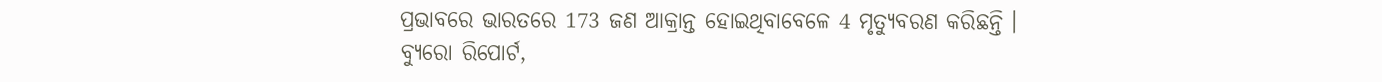ପ୍ରଭାବରେ ଭାରତରେ 173 ଜଣ ଆକ୍ରାନ୍ତ ହୋଇଥିବାବେଳେ 4 ମୃତ୍ୟୁବରଣ କରିଛନ୍ତି ।
ବ୍ୟୁରୋ ରିପୋର୍ଟ,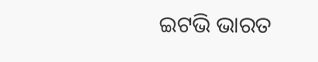ଇଟଭି ଭାରତ